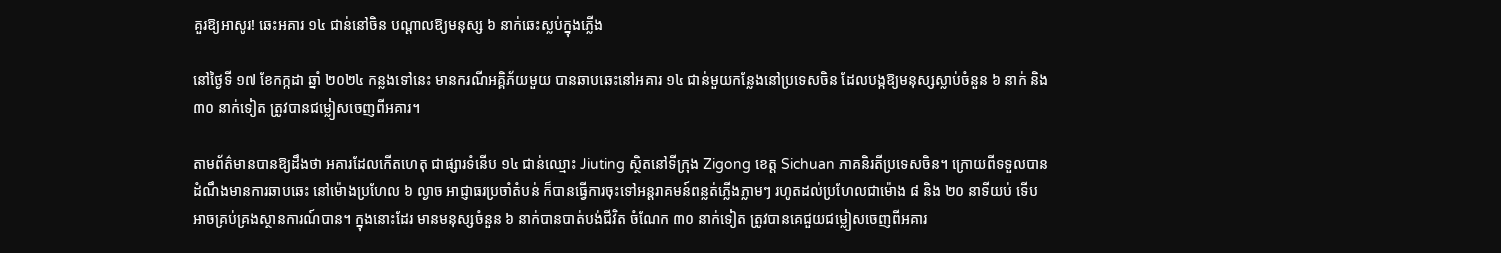គួរឱ្យអាសូរ! ឆេះអគារ ១៤ ជាន់នៅចិន បណ្ដាលឱ្យមនុស្ស ៦ នាក់ឆេះស្លប់ក្នុងភ្លើង

នៅថ្ងៃទី ១៧ ខែកក្កដា ឆ្នាំ ២០២៤ កន្លងទៅនេះ មានករណីអគ្គិភ័យមួយ បានឆាបឆេះនៅអគារ ១៤ ជាន់មួយកន្លែងនៅប្រទេសចិន ដែលបង្កឱ្យមនុស្សស្លាប់ចំនួន ៦ នាក់ និង ៣០ នាក់ទៀត ត្រូវបានជម្លៀសចេញពីអគារ។

តាមព័ត៌មានបានឱ្យដឹងថា អគារដែលកើតហេតុ ជាផ្សារទំនើប ១៤ ជាន់ឈ្មោះ Jiuting ស្ថិតនៅទីក្រុង Zigong ខេត្ត Sichuan ភាគនិរតីប្រទេសចិន។ ក្រោយពីទទួលបានដំណឹងមានការឆាបឆេះ នៅម៉ោងប្រហែល ៦ ល្ងាច អាជ្ញាធរប្រចាំតំបន់ ក៏បានធ្វើការចុះទៅអន្តរាគមន៍ពន្លត់ភ្លើងភ្លាមៗ រហូតដល់ប្រហែលជាម៉ោង ៨ និង ២០ នាទីយប់ ទើបអាចគ្រប់គ្រងស្ថានការណ៍បាន។ ក្នុងនោះដែរ មានមនុស្សចំនួន ៦ នាក់បានបាត់បង់ជីវិត ចំណែក ៣០ នាក់ទៀត ត្រូវបានគេជួយជម្លៀសចេញពីអគារ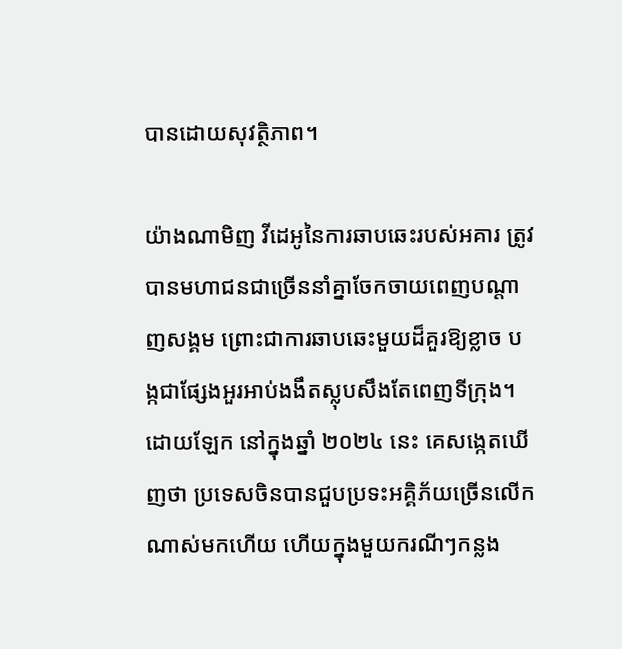បានដោយសុវត្ថិភាព។

យ៉ាងណាមិញ វីដេអូនៃការឆាបឆេះរបស់អគារ ត្រូវបានមហាជនជាច្រើននាំគ្នាចែកចាយពេញបណ្តាញសង្គម ព្រោះជាការឆាបឆេះមួយដ៏គួរឱ្យខ្លាច បង្កជាផ្សែងអួរអាប់ងងឹតស្លុបសឹងតែពេញទីក្រុង។ ដោយឡែក នៅក្នុងឆ្នាំ ២០២៤ នេះ គេសង្កេតឃើញថា ប្រទេសចិនបានជួបប្រទះអគ្គិភ័យច្រើនលើកណាស់មកហើយ ហើយក្នុងមួយករណីៗកន្លង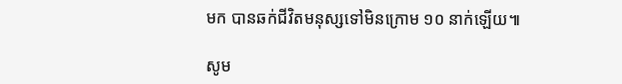មក បានឆក់ជីវិតមនុស្សទៅមិនក្រោម ១០ នាក់ឡើយ៕

សូម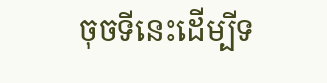ចុចទីនេះដើម្បីទ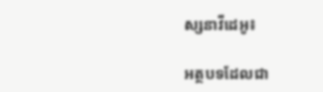ស្សនាវីដេអូ៖

អត្ថបទដែលជា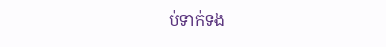ប់ទាក់ទង